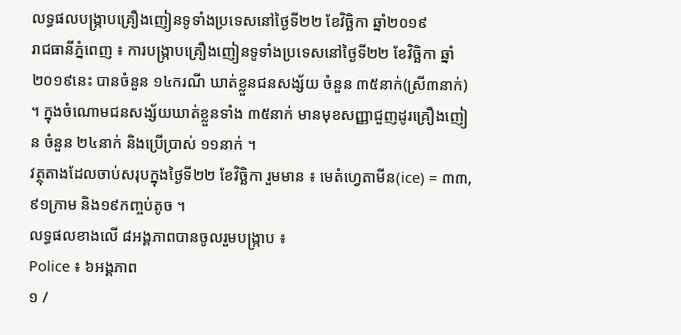លទ្ធផលបង្ក្រាបគ្រឿងញៀនទូទាំងប្រទេសនៅថ្ងៃទី២២ ខែវិច្ឆិកា ឆ្នាំ២០១៩
រាជធានីភ្នំពេញ ៖ ការបង្ក្រាបគ្រឿងញៀនទូទាំងប្រទេសនៅថ្ងៃទី២២ ខែវិច្ឆិកា ឆ្នាំ២០១៩នេះ បានចំនួន ១៤ករណី ឃាត់ខ្លួនជនសង្ស័យ ចំនួន ៣៥នាក់(ស្រី៣នាក់) ។ ក្នុងចំណោមជនសង្ស័យឃាត់ខ្លួនទាំង ៣៥នាក់ មានមុខសញ្ញាជួញដូរគ្រឿងញៀន ចំនួន ២៤នាក់ និងប្រើប្រាស់ ១១នាក់ ។
វត្ថុតាងដែលចាប់សរុបក្នុងថ្ងៃទី២២ ខែវិច្ឆិកា រួមមាន ៖ មេតំហ្វេតាមីន(ice) = ៣៣,៩១ក្រាម និង១៩កញ្ចប់តូច ។
លទ្ធផលខាងលើ ៨អង្គភាពបានចូលរួមបង្ក្រាប ៖
Police ៖ ៦អង្គភាព
១ /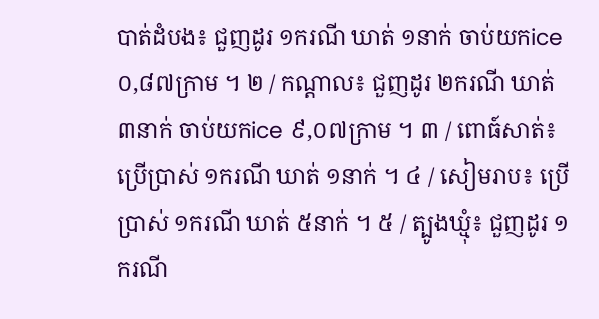បាត់ដំបង៖ ជួញដូរ ១ករណី ឃាត់ ១នាក់ ចាប់យកice ០,៨៧ក្រាម ។ ២ / កណ្ដាល៖ ជួញដូរ ២ករណី ឃាត់ ៣នាក់ ចាប់យកice ៩,០៧ក្រាម ។ ៣ / ពោធ៍សាត់៖ ប្រើប្រាស់ ១ករណី ឃាត់ ១នាក់ ។ ៤ / សៀមរាប៖ ប្រើប្រាស់ ១ករណី ឃាត់ ៥នាក់ ។ ៥ / ត្បូងឃ្មុំ៖ ជួញដូរ ១ករណី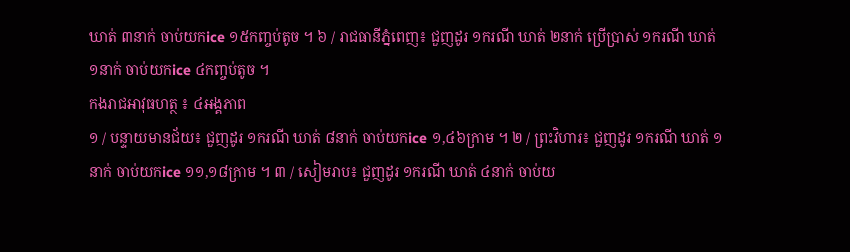ឃាត់ ៣នាក់ ចាប់យកice ១៥កញ្ចប់តូច ។ ៦ / រាជធានីភ្នំពេញ៖ ជួញដូរ ១ករណី ឃាត់ ២នាក់ ប្រើប្រាស់ ១ករណី ឃាត់ ១នាក់ ចាប់យកice ៤កញ្ចប់តូច ។
កងរាជអាវុធហត្ថ ៖ ៤អង្គភាព
១ / បន្ទាយមានជ័យ៖ ជួញដូរ ១ករណី ឃាត់ ៨នាក់ ចាប់យកice ១,៤៦ក្រាម ។ ២ / ព្រះវិហារ៖ ជួញដូរ ១ករណី ឃាត់ ១នាក់ ចាប់យកice ១១,១៨ក្រាម ។ ៣ / សៀមរាប៖ ជួញដូរ ១ករណី ឃាត់ ៤នាក់ ចាប់យ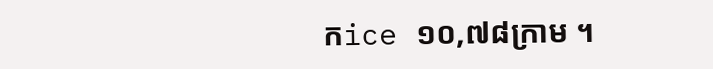កice ១០,៧៨ក្រាម ។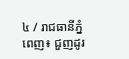៤ / រាជធានីភ្នំពេញ៖ ជួញដូរ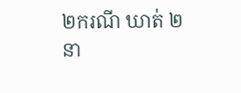២ករណី ឃាត់ ២នា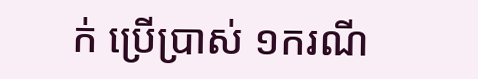ក់ ប្រើប្រាស់ ១ករណី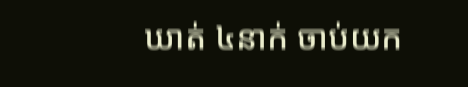ឃាត់ ៤នាក់ ចាប់យក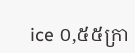ice ០,៥៥ក្រា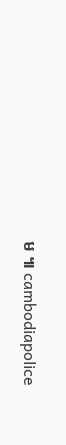ម ៕ cambodiapolice